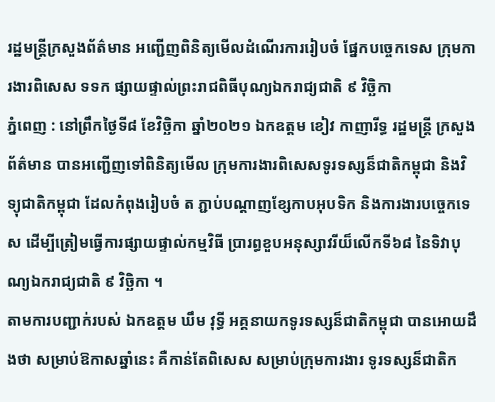រដ្ឋមន្ត្រីក្រសួងព័ត៌មាន អញ្ជើញពិនិត្យមើលដំណើរការរៀបចំ ផ្នែកបច្ចេកទេស ក្រុមការងារពិសេស ទទក ផ្សាយផ្ទាល់ព្រះរាជពិធីបុណ្យឯករាជ្យជាតិ ៩ វិច្ឆិកា
ភ្នំពេញ : នៅព្រឹកថ្ងៃទី៨ ខែវិច្ឆិកា ឆ្នាំ២០២១ ឯកឧត្តម ខៀវ កាញារីទ្ធ រដ្ឋមន្រ្តី ក្រសួងព័ត៌មាន បានអញ្ជើញទៅពិនិត្យមើល ក្រុមការងារពិសេសទូរទស្សន៏ជាតិកម្ពុជា និងវិទ្យុជាតិកម្ពុជា ដែលកំពុងរៀបចំ ត ភ្ជាប់បណ្តាញខ្សែកាបអុបទិក និងការងារបច្ចេកទេស ដើម្បីត្រៀមធ្វើការផ្សាយផ្ទាល់កម្មវិធី ប្រារព្ធខួបអនុស្សាវរីយ៏លើកទី៦៨ នៃទិវាបុណ្យឯករាជ្យជាតិ ៩ វិច្ឆិកា ។
តាមការបញ្ជាក់របស់ ឯកឧត្តម ឃឹម វុទ្ធី អគ្គនាយកទូរទស្សន៏ជាតិកម្ពុជា បានអោយដឹងថា សម្រាប់ឱកាសឆ្នាំនេះ គឺកាន់តែពិសេស សម្រាប់ក្រុមការងារ ទូរទស្សន៏ជាតិក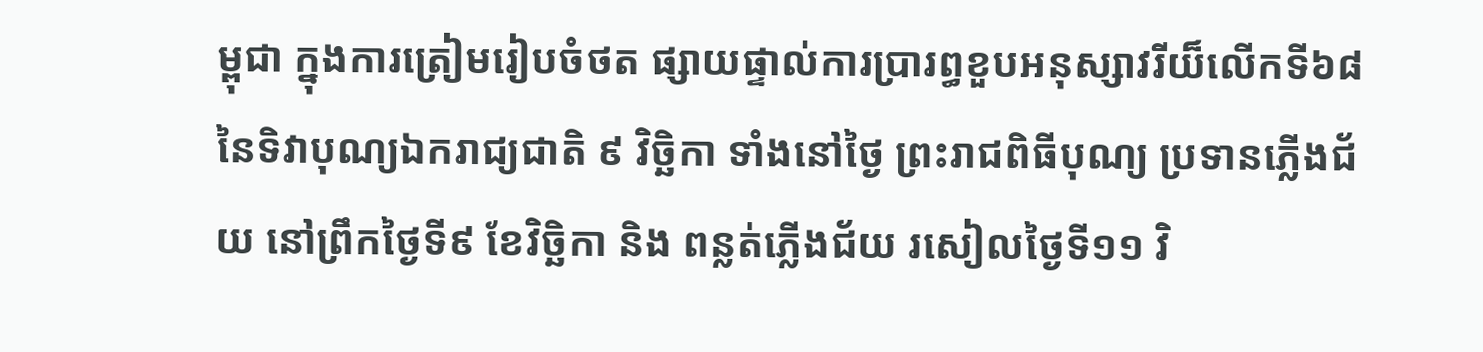ម្ពុជា ក្នុងការត្រៀមរៀបចំថត ផ្សាយផ្ទាល់ការប្រារព្ធខួបអនុស្សាវរីយ៏លើកទី៦៨ នៃទិវាបុណ្យឯករាជ្យជាតិ ៩ វិច្ឆិកា ទាំងនៅថ្ងៃ ព្រះរាជពិធីបុណ្យ ប្រទានភ្លើងជ័យ នៅព្រឹកថ្ងៃទី៩ ខែវិច្ឆិកា និង ពន្លត់ភ្លើងជ័យ រសៀលថ្ងៃទី១១ វិ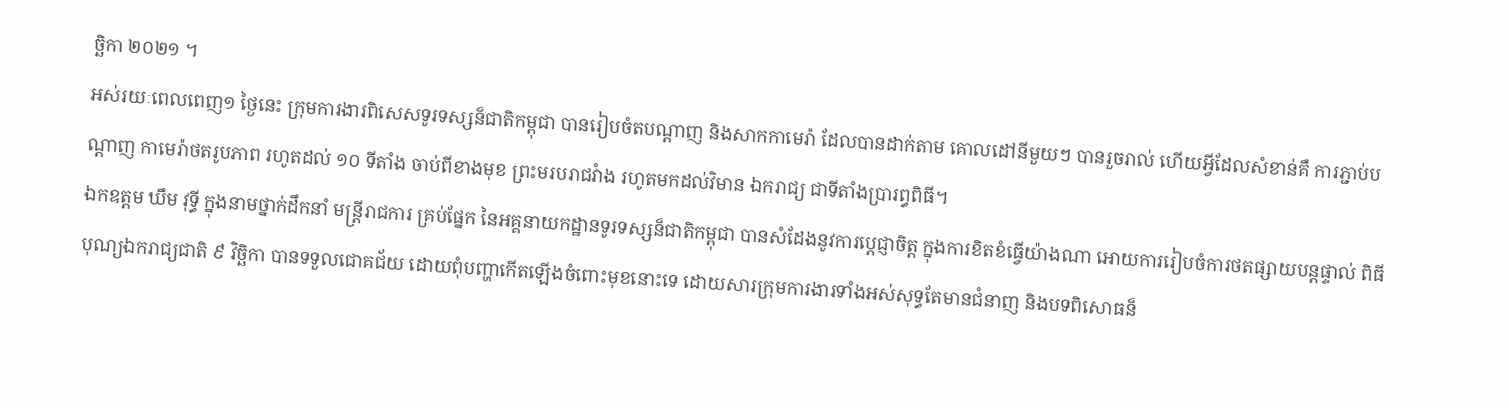ច្ឆិកា ២០២១ ។
អស់រយៈពេលពេញ១ ថ្ងៃនេះ ក្រុមការងារពិសេសទូរទស្សន៏ជាតិកម្ពុជា បានរៀបចំតបណ្តាញ និងសាកកាមេរ៉ា ដែលបានដាក់តាម គោលដៅនីមួយៗ បានរួចរាល់ ហើយអ្វីដែលសំខាន់គឺ ការភ្ជាប់បណ្តាញ កាមេរ៉ាថតរូបភាព រហូតដល់ ១០ ទីតាំង ចាប់ពីខាងមុខ ព្រះមរបរាជវំាង រហូតមកដល់វិមាន ឯករាជ្យ ជាទីតាំងប្រារព្ធពិធី។
ឯកឧត្តម ឃឹម វុទ្ធី ក្នុងនាមថ្នាក់ដឹកនាំ មន្រ្តីរាជការ គ្រប់ផ្នែក នៃអគ្គនាយកដ្ឋានទូរទស្សន៏ជាតិកម្ពុជា បានសំដែងនូវការប្តេជ្ញាចិត្ត ក្នុងការខិតខំធ្វើយ៉ាងណា អោយការរៀបចំការថតផ្សាយបន្តផ្ទាល់ ពិធីបុណ្យឯករាជ្យជាតិ ៩ វិច្ឆិកា បានទទួលជោគជ័យ ដោយពុំបញ្ហាកើតឡើងចំពោះមុខនោះទេ ដោយសារក្រុមការងារទាំងអស់សុទ្ធតែមានជំនាញ និងបទពិសោធន៏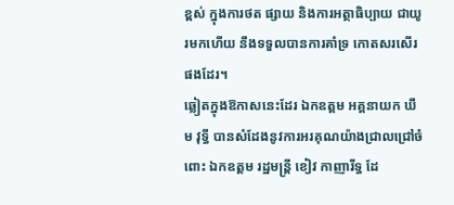ខ្ពស់ ក្នុងការថត ផ្សាយ និងការអត្ថាធិប្បាយ ជាយូរមកហើយ នឹងទទួលបានការគាំទ្រ កោតសរសេីរ ផងដែរ។
ឆ្លៀតក្នុងឱកាសនេះដែរ ឯកឧត្តម អគ្គនាយក ឃឹម វុទ្ធី បានសំដែងនូវការអរគុណយ៉ាងជ្រាលជ្រៅចំពោះ ឯកឧត្តម រដ្ឋមន្រ្តី ខៀវ កាញារីទ្ធ ដែ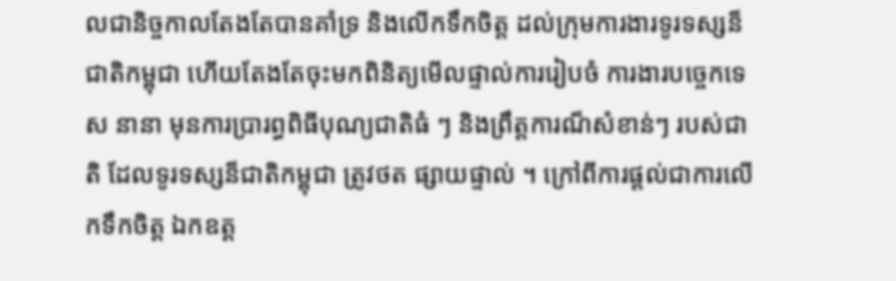លជានិច្ចកាលតែងតែបានគាំទ្រ និងលើកទឹកចិត្ត ដល់ក្រុមការងារទូរទស្សន៏ជាតិកម្ពុជា ហើយតែងតែចុះមកពិនិត្យមើលផ្ទាល់ការរៀបចំ ការងារបច្ចេកទេស នានា មុនការប្រារព្ធពិធីបុណ្យជាតិធំ ៗ និងព្រឹត្តការណ៏សំខាន់ៗ របស់ជាតិ ដែលទូរទស្សន៏ជាតិកម្ពុជា ត្រូវថត ផ្សាយផ្ទាល់ ។ ក្រៅពីការផ្តល់ជាការលើកទឹកចិត្ត ឯកឧត្ត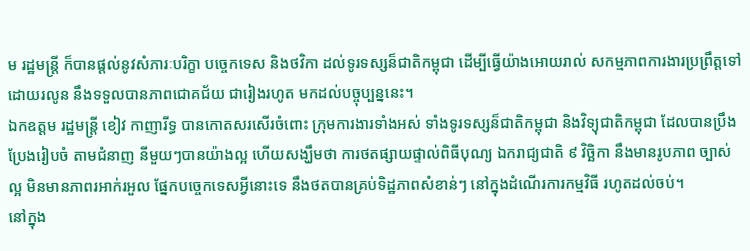ម រដ្ឋមន្រ្តី ក៏បានផ្តល់នូវសំភារៈបរិក្ខា បច្ចេកទេស និងថវិកា ដល់ទូរទស្សន៏ជាតិកម្ពុជា ដើម្បីធ្វេីយ៉ាងអោយរាល់ សកម្មភាពការងារប្រព្រឹត្តទៅដោយរលូន នឹងទទួលបានភាពជោគជ័យ ជារៀងរហូត មកដល់បច្ចុប្បន្ននេះ។
ឯកឧត្តម រដ្ឋមន្រ្តី ខៀវ កាញារីទ្ធ បានកោតសរសេីរចំពោះ ក្រុមការងារទាំងអស់ ទាំងទូរទស្សន៏ជាតិកម្ពុជា និងវិទ្យុជាតិកម្ពុជា ដែលបានប្រឹងប្រែងរៀបចំ តាមជំនាញ នីមួយៗបានយ៉ាងល្អ ហើយសង្ឃឹមថា ការថតផ្សាយផ្ទាល់ពិធីបុណ្យ ឯករាជ្យជាតិ ៩ វិច្ឆិកា នឹងមានរូបភាព ច្បាស់ល្អ មិនមានភាពរអាក់រអួល ផ្នែកបច្ចេកទេសអ្វីនោះទេ នឹងថតបានគ្រប់ទិដ្ឋភាពសំខាន់ៗ នៅក្នុងដំណើរការកម្មវិធី រហូតដល់ចប់។
នៅក្នុង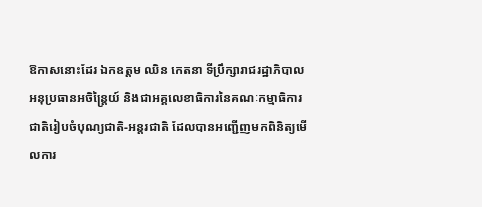ឱកាសនោះដែរ ឯកឧត្តម ឈិន កេតនា ទីប្រឹក្សារាជរដ្ឋាភិបាល អនុប្រធានអចិន្ត្រៃយ៍ និងជាអគ្គលេខាធិការនៃគណៈកម្មាធិការជាតិរៀបចំបុណ្យជាតិ-អន្តរជាតិ ដែលបានអញ្ជើញមកពិនិត្យមើលការ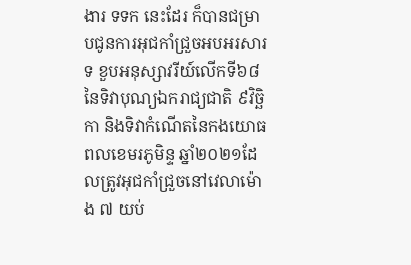ងារ ទទក នេះដែរ ក៏បានជម្រាបជូនការអុជកាំជ្រួចអបអរសារទ ខួបអនុស្សាវរីយ៍លើកទី៦៨ នៃទិវាបុណ្យឯករាជ្យជាតិ ៩វិច្ឆិកា និងទិវាកំណើតនៃកងយោធពលខេមរភូមិន្ទ ឆ្នាំ២០២១ដែលត្រូវអុជកាំជ្រួចនៅវេលាម៉ោង ៧ យប់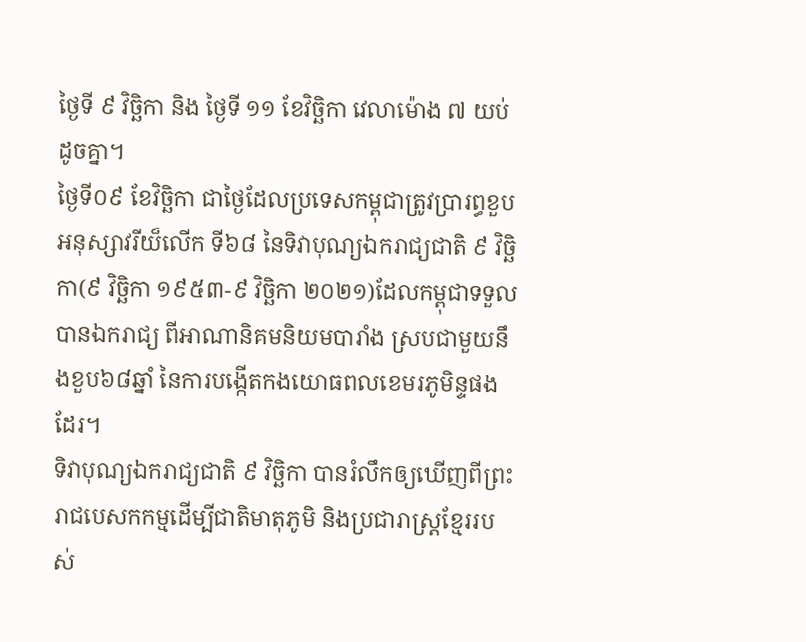ថ្ងៃទី ៩ វិច្ឆិកា និង ថ្ងៃទី ១១ ខែវិច្ឆិកា វេលាម៉ោង ៧ យប់ដូចគ្នា។
ថ្ងៃទី០៩ ខែវិច្ឆិកា ជាថ្ងៃដែលប្រទេសកម្ពុជាត្រូវប្រារព្ធខួបអនុស្សាវរីយ៏លើក ទី៦៨ នៃទិវាបុណ្យឯករាជ្យជាតិ ៩ វិច្ឆិកា(៩ វិច្ឆិកា ១៩៥៣-៩ វិច្ឆិកា ២០២១)ដែលកម្ពុជាទទួលបានឯករាជ្យ ពីអាណានិគមនិយមបារាំង ស្របជាមួយនឹងខួប៦៨ឆ្នាំ នៃការបង្កើតកងយោធពលខេមរភូមិន្ទផងដែរ។
ទិវាបុណ្យឯករាជ្យជាតិ ៩ វិច្ឆិកា បានរំលឹកឲ្យឃើញពីព្រះរាជបេសកកម្មដើម្បីជាតិមាតុភូមិ និងប្រជារាស្ត្រខ្មែររបស់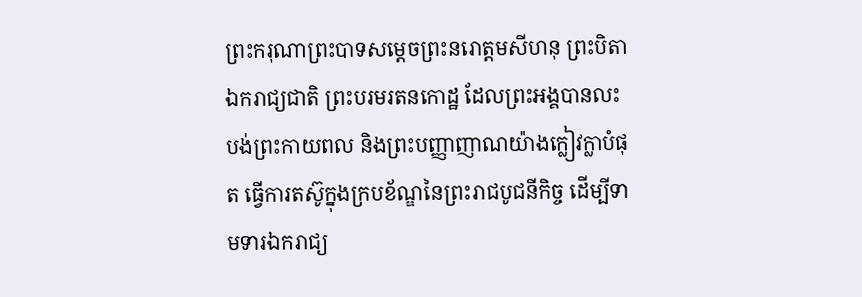ព្រះករុណាព្រះបាទសម្តេចព្រះនរោត្តមសីហនុ ព្រះបិតាឯករាជ្យជាតិ ព្រះបរមរតនកោដ្ឋ ដែលព្រះអង្គបានលះបង់ព្រះកាយពល និងព្រះបញ្ញាញាណយ៉ាងក្លៀវក្លាបំផុត ធ្វើការតស៊ូក្នុងក្របខ័ណ្ឌនៃព្រះរាជបូជនីកិច្ច ដើម្បីទាមទារឯករាជ្យ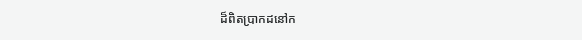ដ៏ពិតប្រាកដនៅក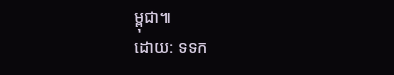ម្ពុជា៕
ដោយ: ទទក